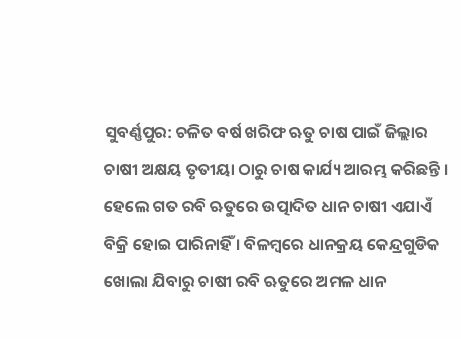ସୁବର୍ଣ୍ଣପୁର: ଚଳିତ ବର୍ଷ ଖରିଫ ଋତୁ ଚାଷ ପାଇଁ ଜିଲ୍ଲାର ଚାଷୀ ଅକ୍ଷୟ ତୃତୀୟା ଠାରୁ ଚାଷ କାର୍ଯ୍ୟ ଆରମ୍ଭ କରିଛନ୍ତି । ହେଲେ ଗତ ରବି ଋତୁରେ ଉତ୍ପାଦିତ ଧାନ ଚାଷୀ ଏଯାଏଁ ବିକ୍ରି ହୋଇ ପାରିନାହିଁ । ବିଳମ୍ବରେ ଧାନକ୍ରୟ କେନ୍ଦ୍ରଗୁଡିକ ଖୋଲା ଯିବାରୁ ଚାଷୀ ରବି ଋତୁରେ ଅମଳ ଧାନ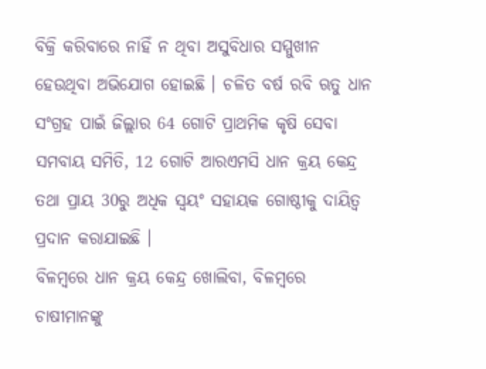ବିକ୍ରି କରିବାରେ ନାହିଁ ନ ଥିବା ଅସୁବିଧାର ସମ୍ମୁଖୀନ ହେଉଥିବା ଅଭିଯୋଗ ହୋଇଛି । ଚଳିତ ବର୍ଷ ରବି ଋତୁ ଧାନ ସଂଗ୍ରହ ପାଇଁ ଜିଲ୍ଲାର 64 ଗୋଟି ପ୍ରାଥମିକ କୃଷି ସେବା ସମବାୟ ସମିତି, 12 ଗୋଟି ଆରଏମସି ଧାନ କ୍ରୟ କେନ୍ଦ୍ର ତଥା ପ୍ରାୟ 30ରୁ ଅଧିକ ସ୍ବୟଂ ସହାୟକ ଗୋଷ୍ଠୀକୁ ଦାୟିତ୍ବ ପ୍ରଦାନ କରାଯାଇଛି ।
ବିଳମ୍ବରେ ଧାନ କ୍ରୟ କେନ୍ଦ୍ର ଖୋଲିବା, ବିଳମ୍ବରେ ଚାଷୀମାନଙ୍କୁ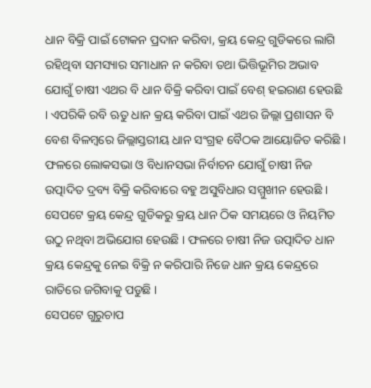ଧାନ ବିକ୍ରି ପାଇଁ ଟୋକନ ପ୍ରଦାନ କରିବା, କ୍ରୟ କେନ୍ଦ୍ର ଗୁଡିକରେ ଲାଗି ରହିଥିବା ସମସ୍ୟାର ସମାଧାନ ନ କରିବା ତଥା ଭିତ୍ତିଭୂମିର ଅଭାବ ଯୋଗୁଁ ଚାଷୀ ଏଥର ବି ଧାନ ବିକ୍ରି କରିବା ପାଇଁ ବେଶ୍ ହଇରାଣ ହେଉଛି । ଏପରିକି ରବି ଋତୁ ଧାନ କ୍ରୟ କରିବା ପାଇଁ ଏଥର ଜିଲ୍ଲା ପ୍ରଶାସନ ବି ବେଶ ବିଳମ୍ବରେ ଜିଲ୍ଲାସ୍ତରୀୟ ଧାନ ସଂଗ୍ରହ ବୈଠକ ଆୟୋଜିତ କରିଛି । ଫଳରେ ଲୋକସଭା ଓ ବିଧାନସଭା ନିର୍ବାଚନ ଯୋଗୁଁ ଚାଷୀ ନିଜ ଉତ୍ପାଦିତ ଦ୍ରବ୍ୟ ବିକ୍ରି କରିବାରେ ବହୁ ଅସୁବିଧାର ସମ୍ମୁଖୀନ ହେଉଛି । ସେପଟେ କ୍ରୟ କେନ୍ଦ୍ର ଗୁଡିକରୁ କ୍ରୟ ଧାନ ଠିକ ସମୟରେ ଓ ନିୟମିତ ଉଠୁ ନଥିବା ଅଭିଯୋଗ ହେଉଛି । ଫଳରେ ଚାଷୀ ନିଜ ଉତ୍ପାଦିତ ଧାନ କ୍ରୟ କେନ୍ଦ୍ରକୁ ନେଇ ବିକ୍ରି ନ କରିପାରି ନିଜେ ଧାନ କ୍ରୟ କେନ୍ଦ୍ରରେ ରାତିରେ ଜଗିବାକୁ ପଡୁଛି ।
ସେପଟେ ଗୁରୁଚାପ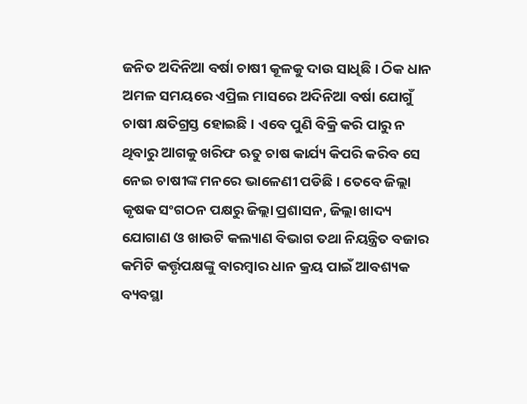ଜନିତ ଅଦିନିଆ ବର୍ଷା ଚାଷୀ କୂଳକୁ ଦାଉ ସାଧିଛି । ଠିକ ଧାନ ଅମଳ ସମୟରେ ଏପ୍ରିଲ ମାସରେ ଅଦିନିଆ ବର୍ଷା ଯୋଗୁଁ ଚାଷୀ କ୍ଷତିଗ୍ରସ୍ତ ହୋଇଛି । ଏବେ ପୁଣି ବିକ୍ରି କରି ପାରୁ ନ ଥିବାରୁ ଆଗକୁ ଖରିଫ ଋତୁ ଚାଷ କାର୍ଯ୍ୟ କିପରି କରିବ ସେ ନେଇ ଚାଷୀଙ୍କ ମନରେ ଭାଳେଣୀ ପଡିଛି । ତେବେ ଜିଲ୍ଲା କୃଷକ ସଂଗଠନ ପକ୍ଷରୁ ଜିଲ୍ଲା ପ୍ରଶାସନ, ଜିଲ୍ଲା ଖାଦ୍ୟ ଯୋଗାଣ ଓ ଖାଉଟି କଲ୍ୟାଣ ବିଭାଗ ତଥା ନିୟନ୍ତ୍ରିତ ବଜାର କମିଟି କର୍ତ୍ତୃପକ୍ଷଙ୍କୁ ବାରମ୍ବାର ଧାନ କ୍ରୟ ପାଇଁ ଆବଶ୍ୟକ ବ୍ୟବସ୍ଥା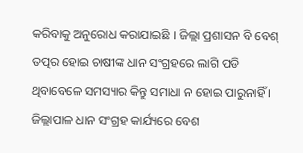କରିବାକୁ ଅନୁରୋଧ କରାଯାଇଛି । ଜିଲ୍ଲା ପ୍ରଶାସନ ବି ବେଶ୍ ତତ୍ପର ହୋଇ ଚାଷୀଙ୍କ ଧାନ ସଂଗ୍ରହରେ ଲାଗି ପଡି ଥିବାବେଳେ ସମସ୍ୟାର କିନ୍ତୁ ସମାଧା ନ ହୋଇ ପାରୁନାହିଁ । ଜିଲ୍ଲାପାଳ ଧାନ ସଂଗ୍ରହ କାର୍ଯ୍ୟରେ ବେଶ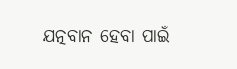ଯତ୍ନବାନ ହେବା ପାଇଁ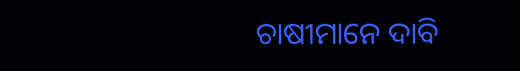ଚାଷୀମାନେ ଦାବି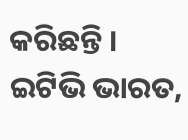କରିଛନ୍ତି ।
ଇଟିଭି ଭାରତ,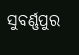ସୁବର୍ଣ୍ଣପୁର